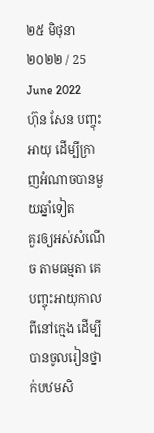២៥ មិថុនា ២០២២ / 25 June 2022
ហ៊ុន សែន បញ្ចុះអាយុ ដើម្បីក្រាញអំណាចបានមួយឆ្នាំទៀត
គួរឲ្យអស់សំណើច តាមធម្មតា គេបញ្ចុះអាយុកាលពីនៅក្មេង ដើម្បីបានចូលរៀនថ្នាក់បឋមសិ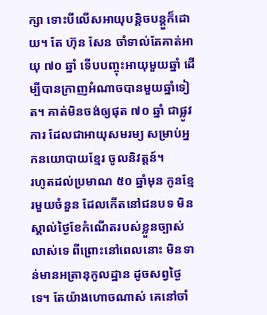ក្សា ទោះបីលើសអាយុបន្តិចបន្តួក៏ដោយ។ តែ ហ៊ុន សែន ចាំទាល់តែគាត់អាយុ ៧០ ឆ្នាំ ទើបបញ្ចុះអាយុមួយឆ្នាំ ដើម្បីបានក្រាញអំណាចបានមួយឆ្នាំទៀត។ គាត់មិនចង់ឲ្យផុត ៧០ ឆ្នាំ ជាផ្លូវការ ដែលជាអាយុសមរម្យ សម្រាប់អ្នកនយោបាយខ្មែរ ចូលនិវត្តន៍។
រហូតដល់ប្រមាណ ៥០ ឆ្នាំមុន កូនខ្មែរមួយចំនួន ដែលកើតនៅជនបទ មិនស្គាល់ថ្ងៃខែកំណើតរបស់ខ្លួនច្បាស់លាស់ទេ ពីព្រោះនៅពេលនោះ មិនទាន់មានអត្រានុកូលដ្ឋាន ដូចសព្វថ្ងៃទេ។ តែយ៉ាងហោចណាស់ គេនៅចាំ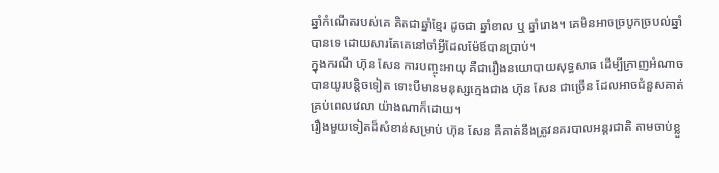ឆ្នាំកំណើតរបស់គេ គិតជាឆ្នាំខ្មែរ ដូចជា ឆ្នាំខាល ឬ ឆ្នាំរោង។ គេមិនអាចច្របូកច្របល់ឆ្នាំបានទេ ដោយសារតែគេនៅចាំអ្វីដែលម៉ែឪបានប្រាប់។
ក្នុងករណី ហ៊ុន សែន ការបញ្ចុះអាយុ គឺជារឿងនយោបាយសុទ្ធសាធ ដើម្បីក្រាញអំណាចបានយូរបន្តិចទៀត ទោះបីមានមនុស្សក្មេងជាង ហ៊ុន សែន ជាច្រើន ដែលអាចជំនួសគាត់គ្រប់ពេលវេលា យ៉ាងណាក៏ដោយ។
រឿងមួយទៀតដ៏សំខាន់សម្រាប់ ហ៊ុន សែន គឺគាត់នឹងត្រូវនគរបាលអន្តរជាតិ តាមចាប់ខ្លួ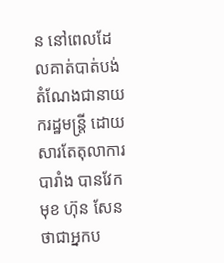ន នៅពេលដែលគាត់បាត់បង់តំណែងជានាយករដ្ឋមន្ត្រី ដោយសារតែតុលាការបារាំង បានវែកមុខ ហ៊ុន សែន ថាជាអ្នកប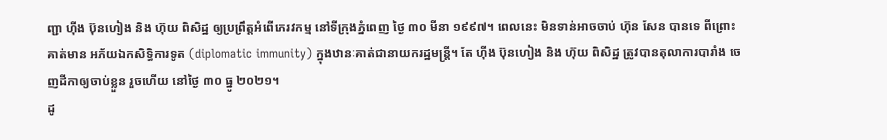ញ្ជា ហ៊ីង ប៊ុនហៀង និង ហ៊ុយ ពិសិដ្ឋ ឲ្យប្រព្រឹត្តអំពើភេរវកម្ម នៅទីក្រុងភ្នំពេញ ថ្ងៃ ៣០ មីនា ១៩៩៧។ ពេលនេះ មិនទាន់អាចចាប់ ហ៊ុន សែន បានទេ ពីព្រោះគាត់មាន អភ័យឯកសិទ្ធិការទូត (diplomatic immunity) ក្នុងឋានៈគាត់ជានាយករដ្ឋមន្ត្រី។ តែ ហ៊ីង ប៊ុនហៀង និង ហ៊ុយ ពិសិដ្ឋ ត្រូវបានតុលាការបារាំង ចេញដីកាឲ្យចាប់ខ្លួន រួចហើយ នៅថ្ងៃ ៣០ ធ្នូ ២០២១។
ដូ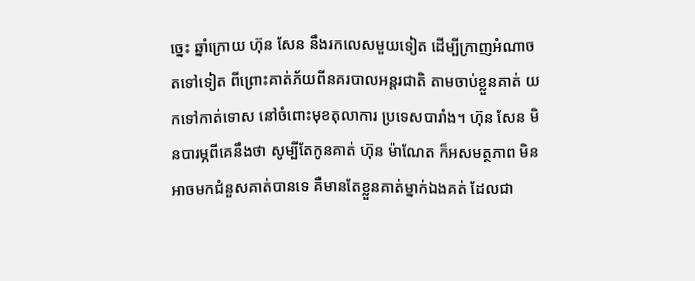ច្នេះ ឆ្នាំក្រោយ ហ៊ុន សែន នឹងរកលេសមួយទៀត ដើម្បីក្រាញអំណាចតទៅទៀត ពីព្រោះគាត់ភ័យពីនគរបាលអន្តរជាតិ តាមចាប់ខ្លួនគាត់ យកទៅកាត់ទោស នៅចំពោះមុខតុលាការ ប្រទេសបារាំង។ ហ៊ុន សែន មិនបារម្ភពីគេនឹងថា សូម្បីតែកូនគាត់ ហ៊ុន ម៉ាណែត ក៏អសមត្ថភាព មិនអាចមកជំនួសគាត់បានទេ គឺមានតែខ្លួនគាត់ម្នាក់ឯងគត់ ដែលជា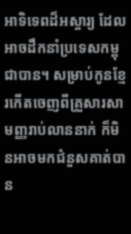អាទិទេពដ៏អស្ចារ្យ ដែលអាចដឹកនាំប្រទេសកម្ពុជាបាន។ សម្រាប់កូនខ្មែរកើតចេញពីគ្រួសារសាមញ្ញរាប់លាននាក់ ក៏មិនអាចមកជំនួសគាត់បាន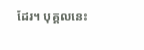ដែរ។ បុគ្គលនេះ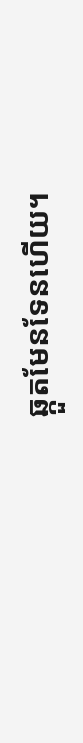ឆ្កួតមែនទែនហើយ។